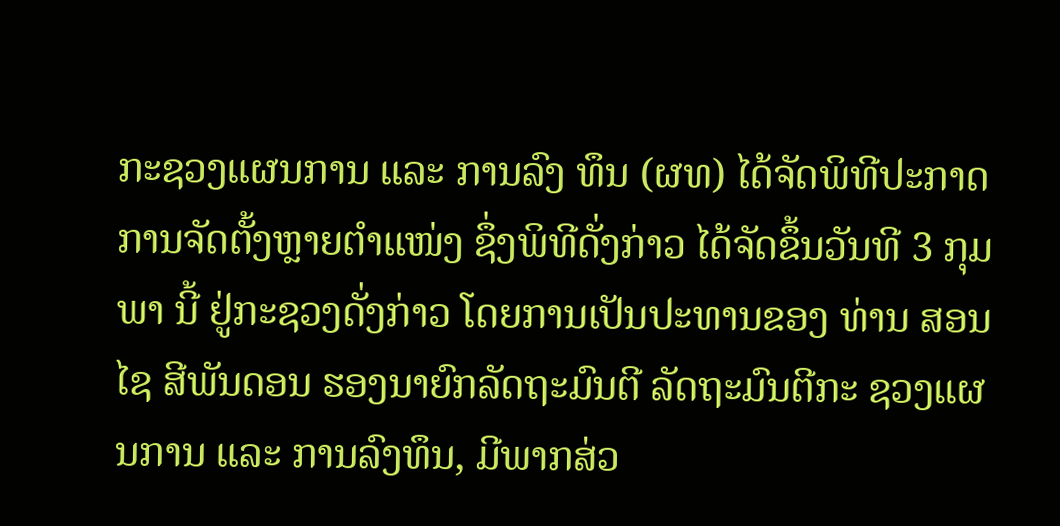ກະຊວງແຜນການ ແລະ ການລົງ ທຶນ (ຜທ) ໄດ້ຈັດພິທີປະກາດການຈັດຕັ້ງຫຼາຍຕຳແໜ່ງ ຊຶ່ງພິທີດັ່ງກ່າວ ໄດ້ຈັດຂຶ້ນວັນທີ 3 ກຸມ ພາ ນີ້ ຢູ່ກະຊວງດັ່ງກ່າວ ໂດຍການເປັນປະທານຂອງ ທ່ານ ສອນໄຊ ສີພັນດອນ ຮອງນາຍົກລັດຖະມົນຕີ ລັດຖະມົນຕີກະ ຊວງແຜນການ ແລະ ການລົງທຶນ, ມີພາກສ່ວ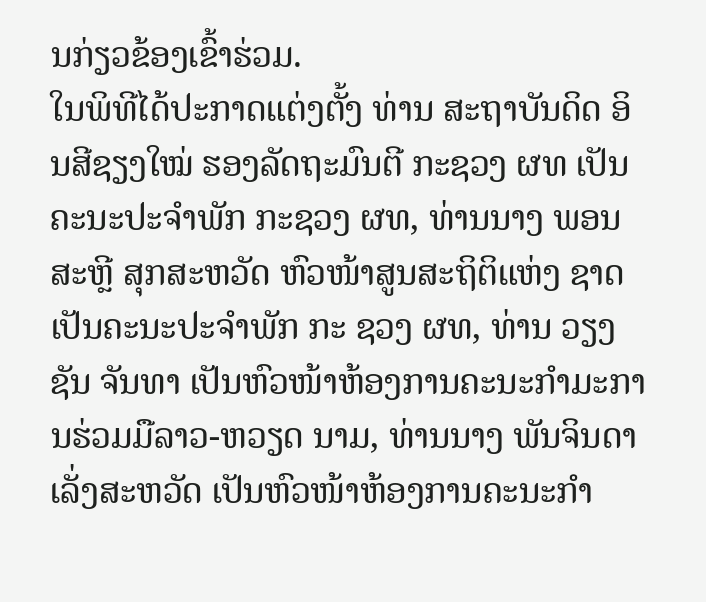ນກ່ຽວຂ້ອງເຂົ້າຮ່ວມ.
ໃນພິທີໄດ້ປະກາດແຕ່ງຕັ້ງ ທ່ານ ສະຖາບັນດິດ ອິນສີຊຽງໃໝ່ ຮອງລັດຖະມົນຕີ ກະຊວງ ຜທ ເປັນຄະນະປະຈໍາພັກ ກະຊວງ ຜທ, ທ່ານນາງ ພອນສະຫຼີ ສຸກສະຫວັດ ຫົວໜ້າສູນສະຖິຕິແຫ່ງ ຊາດ ເປັນຄະນະປະຈໍາພັກ ກະ ຊວງ ຜທ, ທ່ານ ວຽງຊັນ ຈັນທາ ເປັນຫົວໜ້າຫ້ອງການຄະນະກໍາມະການຮ່ວມມືລາວ-ຫວຽດ ນາມ, ທ່ານນາງ ພັນຈິນດາ ເລັ່ງສະຫວັດ ເປັນຫົວໜ້າຫ້ອງການຄະນະກໍາ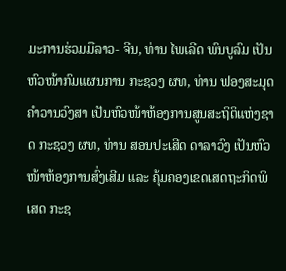ມະການຮ່ວມມືລາວ- ຈີນ, ທ່ານ ໄພເລີດ ພົນບູລົມ ເປັນຫົວໜ້າກົມແຜນການ ກະຊວງ ຜທ, ທ່ານ ຟອງສະມຸດ ຄໍາວານວົງສາ ເປັນຫົວໜ້າຫ້ອງການສູນສະຖິຕິແຫ່ງຊາດ ກະຊວງ ຜທ, ທ່ານ ສອນປະເສີດ ດາລາວົງ ເປັນຫົວໜ້າຫ້ອງການສົ່ງເສີມ ແລະ ຄຸ້ມຄອງເຂດເສດຖະກິດພິເສດ ກະຊ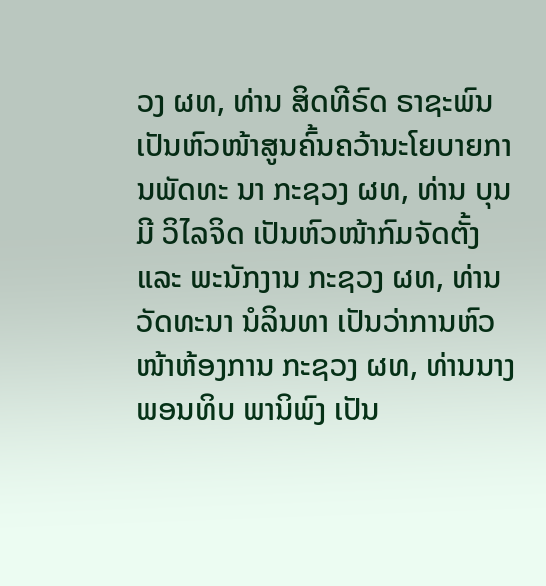ວງ ຜທ, ທ່ານ ສິດທີຣົດ ຣາຊະພົນ ເປັນຫົວໜ້າສູນຄົ້ນຄວ້ານະໂຍບາຍການພັດທະ ນາ ກະຊວງ ຜທ, ທ່ານ ບຸນມີ ວິໄລຈິດ ເປັນຫົວໜ້າກົມຈັດຕັ້ງ ແລະ ພະນັກງານ ກະຊວງ ຜທ, ທ່ານ ວັດທະນາ ນໍລິນທາ ເປັນວ່າການຫົວໜ້າຫ້ອງການ ກະຊວງ ຜທ, ທ່ານນາງ ພອນທິບ ພານິພົງ ເປັນ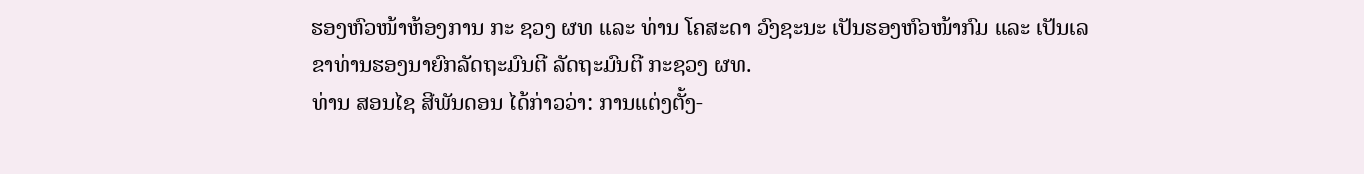ຮອງຫົວໜ້າຫ້ອງການ ກະ ຊວງ ຜທ ແລະ ທ່ານ ໂຄສະດາ ວົງຊະນະ ເປັນຮອງຫົວໜ້າກົມ ແລະ ເປັນເລຂາທ່ານຮອງນາຍົກລັດຖະມົນຕີ ລັດຖະມົນຕີ ກະຊວງ ຜທ.
ທ່ານ ສອນໄຊ ສີພັນດອນ ໄດ້ກ່າວວ່າ: ການແຕ່ງຕັ້ງ-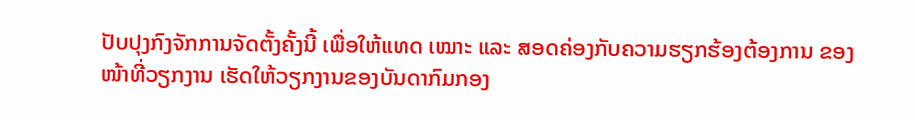ປັບປຸງກົງຈັກການຈັດຕັ້ງຄັ້ງນີ້ ເພື່ອໃຫ້ແທດ ເໝາະ ແລະ ສອດຄ່ອງກັບຄວາມຮຽກຮ້ອງຕ້ອງການ ຂອງໜ້າທີ່ວຽກງານ ເຮັດໃຫ້ວຽກງານຂອງບັນດາກົມກອງ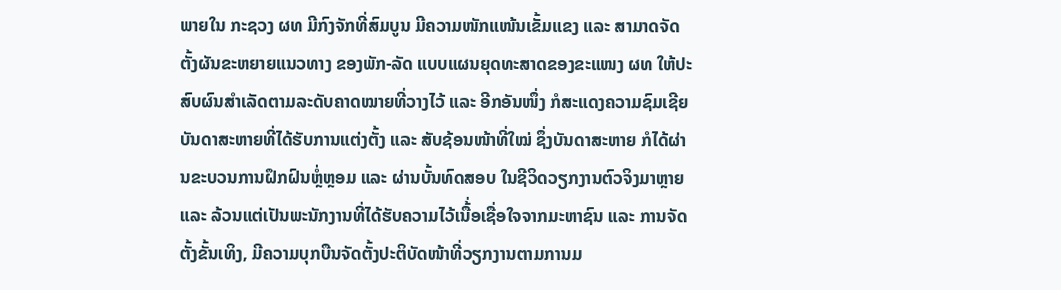ພາຍໃນ ກະຊວງ ຜທ ມີກົງຈັກທີ່ສົມບູນ ມີຄວາມໜັກແໜ້ນເຂັ້ມແຂງ ແລະ ສາມາດຈັດຕັ້ງຜັນຂະຫຍາຍແນວທາງ ຂອງພັກ-ລັດ ແບບແຜນຍຸດທະສາດຂອງຂະແໜງ ຜທ ໃຫ້ປະສົບຜົນສຳເລັດຕາມລະດັບຄາດໝາຍທີ່ວາງໄວ້ ແລະ ອີກອັນໜຶ່ງ ກໍສະແດງຄວາມຊົມເຊີຍບັນດາສະຫາຍທີ່ໄດ້ຮັບການແຕ່ງຕັ້ງ ແລະ ສັບຊ້ອນໜ້າທີ່ໃໝ່ ຊຶ່ງບັນດາສະຫາຍ ກໍໄດ້ຜ່ານຂະບວນການຝຶກຝົນຫຼໍ່ຫຼອມ ແລະ ຜ່ານບັ້ນທົດສອບ ໃນຊີວິດວຽກງານຕົວຈິງມາຫຼາຍ ແລະ ລ້ວນແຕ່ເປັນພະນັກງານທີ່ໄດ້ຮັບຄວາມໄວ້ເນື້່ອເຊື່ອໃຈຈາກມະຫາຊົນ ແລະ ການຈັດຕັ້ງຂັ້ນເທິງ, ມີຄວາມບຸກບືນຈັດຕັ້ງປະຕິບັດໜ້າທີ່ວຽກງານຕາມການມ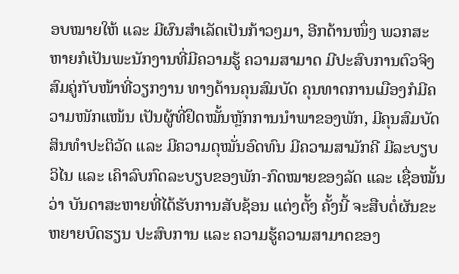ອບໝາຍໃຫ້ ແລະ ມີຜົນສຳເລັດເປັນກ້າວໆມາ, ອີກດ້ານໜຶ່ງ ພວກສະຫາຍກໍເປັນພະນັກງານທີ່ມີຄວາມຮູ້ ຄວາມສາມາດ ມີປະສົບການຕົວຈິງສົມຄູ່ກັບໜ້າທີ່ວຽກງານ ທາງດ້ານຄຸນສົມບັດ ຄຸນທາດການເມືອງກໍມີຄວາມໜັກແໜ້ນ ເປັນຜູ້ທີ່ຢຶດໝັ້ນຫຼັກການນຳພາຂອງພັກ, ມີຄຸນສົມບັດສິນທຳປະຕິວັດ ແລະ ມີຄວາມດຸໝັ່ນອົດທົນ ມີຄວາມສາມັກຄີ ມີລະບຽບວິໄນ ແລະ ເຄົາລົບກົດລະບຽບຂອງພັກ-ກົດໝາຍຂອງລັດ ແລະ ເຊື່ອໝັ້ນວ່າ ບັນດາສະຫາຍທີ່ໄດ້ຮັບການສັບຊ້ອນ ແຕ່ງຕັ້ງ ຄັ້ງນີ້ ຈະສືບຕໍ່ຜັນຂະຫຍາຍບົດຮຽນ ປະສົບການ ແລະ ຄວາມຮູ້ຄວາມສາມາດຂອງ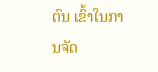ຕົນ ເຂົ້າໃນການຈັດ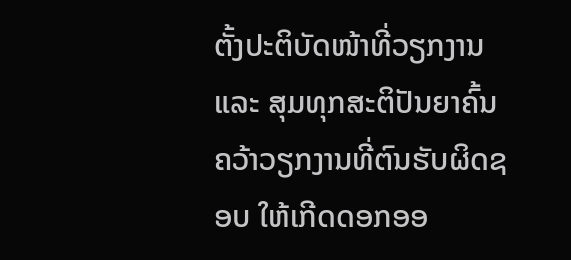ຕັ້ງປະຕິບັດໜ້າທີ່ວຽກງານ ແລະ ສຸມທຸກສະຕິປັນຍາຄົ້ນຄວ້າວຽກງານທີ່ຕົນຮັບຜິດຊອບ ໃຫ້ເກີດດອກອອ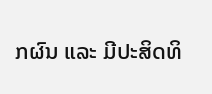ກຜົນ ແລະ ມີປະສິດທິ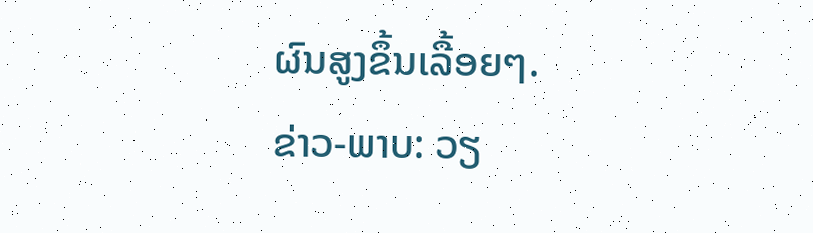ຜົນສູງຂຶ້ນເລື້ອຍໆ.
ຂ່າວ-ພາບ: ວຽ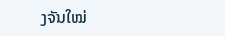ງຈັນໃໝ່